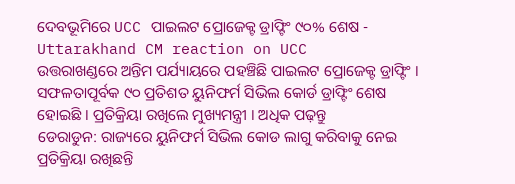ଦେବଭୂମିରେ UCC ପାଇଲଟ ପ୍ରୋଜେକ୍ଟ ଡ୍ରାଫ୍ଟିଂ ୯୦% ଶେଷ - Uttarakhand CM reaction on UCC
ଉତ୍ତରାଖଣ୍ଡରେ ଅନ୍ତିମ ପର୍ଯ୍ୟାୟରେ ପହଞ୍ଚିଛି ପାଇଲଟ ପ୍ରୋଜେକ୍ଟ ଡ୍ରାଫ୍ଟିଂ । ସଫଳତାପୂର୍ବକ ୯୦ ପ୍ରତିଶତ ୟୁନିଫର୍ମ ସିଭିଲ କୋର୍ଡ ଡ୍ରାଫ୍ଟିଂ ଶେଷ ହୋଇଛି । ପ୍ରତିକ୍ରିୟା ରଖିଲେ ମୁଖ୍ୟମନ୍ତ୍ରୀ । ଅଧିକ ପଢ଼ନ୍ତୁ
ଡେରାଡୁନ: ରାଜ୍ୟରେ ୟୁନିଫର୍ମ ସିଭିଲ କୋଡ ଲାଗୁ କରିବାକୁ ନେଇ ପ୍ରତିକ୍ରିୟା ରଖିଛନ୍ତି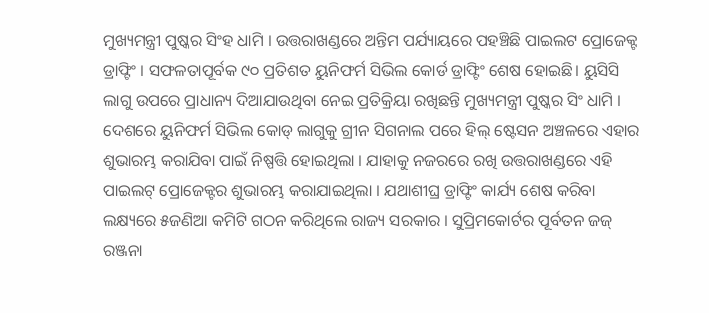ମୁଖ୍ୟମନ୍ତ୍ରୀ ପୁଷ୍କର ସିଂହ ଧାମି । ଉତ୍ତରାଖଣ୍ଡରେ ଅନ୍ତିମ ପର୍ଯ୍ୟାୟରେ ପହଞ୍ଚିଛି ପାଇଲଟ ପ୍ରୋଜେକ୍ଟ ଡ୍ରାଫ୍ଟିଂ । ସଫଳତାପୂର୍ବକ ୯୦ ପ୍ରତିଶତ ୟୁନିଫର୍ମ ସିଭିଲ କୋର୍ଡ ଡ୍ରାଫ୍ଟିଂ ଶେଷ ହୋଇଛି। ୟୁସିସି ଲାଗୁ ଉପରେ ପ୍ରାଧାନ୍ୟ ଦିଆଯାଉଥିବା ନେଇ ପ୍ରତିକ୍ରିୟା ରଖିଛନ୍ତି ମୁଖ୍ୟମନ୍ତ୍ରୀ ପୁଷ୍କର ସିଂ ଧାମି । ଦେଶରେ ୟୁନିଫର୍ମ ସିଭିଲ କୋଡ୍ ଲାଗୁକୁ ଗ୍ରୀନ ସିଗନାଲ ପରେ ହିଲ୍ ଷ୍ଟେସନ ଅଞ୍ଚଳରେ ଏହାର ଶୁଭାରମ୍ଭ କରାଯିବା ପାଇଁ ନିଷ୍ପତ୍ତି ହୋଇଥିଲା । ଯାହାକୁ ନଜରରେ ରଖି ଉତ୍ତରାଖଣ୍ଡରେ ଏହି ପାଇଲଟ୍ ପ୍ରୋଜେକ୍ଟର ଶୁଭାରମ୍ଭ କରାଯାଇଥିଲା । ଯଥାଶୀଘ୍ର ଡ୍ରାଫ୍ଟିଂ କାର୍ଯ୍ୟ ଶେଷ କରିବା ଲକ୍ଷ୍ୟରେ ୫ଜଣିଆ କମିଟି ଗଠନ କରିଥିଲେ ରାଜ୍ୟ ସରକାର । ସୁପ୍ରିମକୋର୍ଟର ପୂର୍ବତନ ଜଜ୍ ରଞ୍ଜନା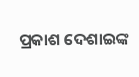ପ୍ରକାଶ ଦେଶାଇଙ୍କ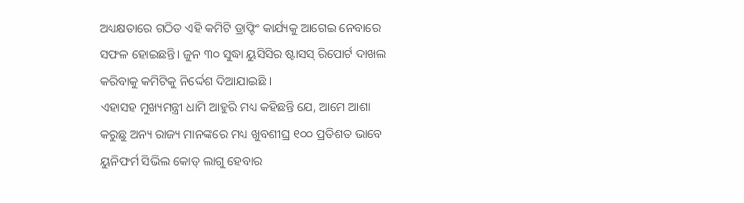ଅଧ୍ୟକ୍ଷତାରେ ଗଠିତ ଏହି କମିଟି ଡ୍ରାଫ୍ଟିଂ କାର୍ଯ୍ୟକୁ ଆଗେଇ ନେବାରେ ସଫଳ ହୋଇଛନ୍ତି। ଜୁନ ୩୦ ସୁଦ୍ଧା ୟୁସିସିର ଷ୍ଟାସସ୍ ରିପୋର୍ଟ ଦାଖଲ କରିବାକୁ କମିଟିକୁ ନିର୍ଦ୍ଦେଶ ଦିଆଯାଇଛି ।
ଏହାସହ ମୁଖ୍ୟମନ୍ତ୍ରୀ ଧାମି ଆହୁରି ମଧ୍ୟ କହିଛନ୍ତି ଯେ, ଆମେ ଆଶା କରୁଛୁ ଅନ୍ୟ ରାଜ୍ୟ ମାନଙ୍କରେ ମଧ୍ୟ ଖୁବଶୀଘ୍ର ୧୦୦ ପ୍ରତିଶତ ଭାବେ ୟୁନିଫର୍ମ ସିଭିଲ କୋଡ୍ ଲାଗୁ ହେବାର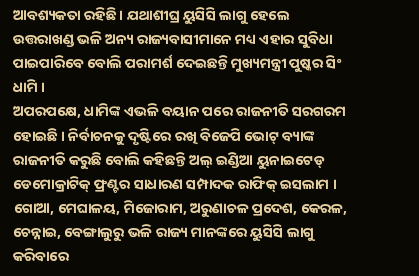ଆବଶ୍ୟକତା ରହିଛି । ଯଥାଶୀଘ୍ର ୟୁସିସି ଲାଗୁ ହେଲେ ଉତ୍ତରାଖଣ୍ଡ ଭଳି ଅନ୍ୟ ରାଜ୍ୟବାସୀମାନେ ମଧ୍ୟ ଏହାର ସୁବିଧା ପାଇପାରିବେ ବୋଲି ପରାମର୍ଶ ଦେଇଛନ୍ତି ମୁଖ୍ୟମନ୍ତ୍ରୀ ପୁଷ୍କର ସିଂ ଧାମି ।
ଅପରପକ୍ଷେ, ଧାମିଙ୍କ ଏଭଳି ବୟାନ ପରେ ରାଜନୀତି ସରଗରମ ହୋଇଛି । ନିର୍ବାଚନକୁ ଦୃଷ୍ଟିରେ ରଖି ବିଜେପି ଭୋଟ୍ ବ୍ୟାଙ୍କ ରାଜନୀତି କରୁଛି ବୋଲି କହିଛନ୍ତି ଅଲ୍ ଇଣ୍ଡିଆ ୟୁନାଇଟେଡ୍ ଡେମୋକ୍ରାଟିକ୍ ଫ୍ରଣ୍ଟର ସାଧାରଣ ସମ୍ପାଦକ ରାଫିକ୍ ଇସଲାମ । ଗୋଆ, ମେଘାଳୟ, ମିଜୋରାମ, ଅରୁଣାଚଳ ପ୍ରଦେଶ, କେରଳ, ଚେନ୍ନାଇ, ବେଙ୍ଗାଲୁରୁ ଭଳି ରାଜ୍ୟ ମାନଙ୍କରେ ୟୁସିସି ଲାଗୁ କରିବାରେ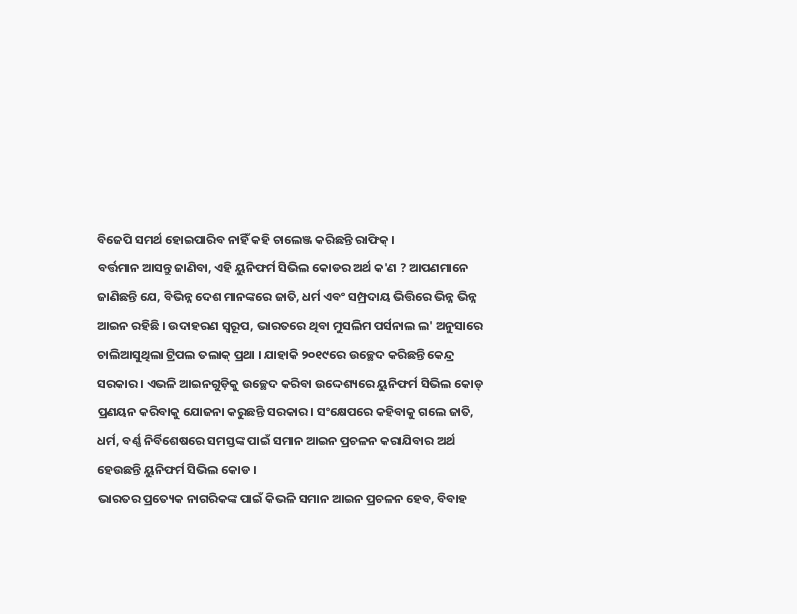ବିଜେପି ସମର୍ଥ ହୋଇପାରିବ ନାହିଁ କହି ଚାଲେଞ୍ଜ କରିଛନ୍ତି ରାଫିକ୍ ।
ବର୍ତ୍ତମାନ ଆସନ୍ତୁ ଜାଣିବା, ଏହି ୟୁନିଫର୍ମ ସିଭିଲ କୋଡର ଅର୍ଥ କ'ଣ ? ଆପଣମାନେ ଜାଣିଛନ୍ତି ଯେ, ବିଭିନ୍ନ ଦେଶ ମାନଙ୍କରେ ଜାତି, ଧର୍ମ ଏବଂ ସମ୍ପ୍ରଦାୟ ଭିତ୍ତିରେ ଭିନ୍ନ ଭିନ୍ନ ଆଇନ ରହିଛି । ଉଦାହରଣ ସ୍ବରୂପ, ଭାରତରେ ଥିବା ମୁସଲିମ ପର୍ସନାଲ ଲ' ଅନୁସାରେ ଚାଲିଆସୁଥିଲା ଟ୍ରିପଲ ତଲାକ୍ ପ୍ରଥା । ଯାହାକି ୨୦୧୯ରେ ଉଚ୍ଛେଦ କରିଛନ୍ତି କେନ୍ଦ୍ର ସରକାର । ଏଭଳି ଆଇନଗୁଡ଼ିକୁ ଉଚ୍ଛେଦ କରିବା ଉଦ୍ଦେଶ୍ୟରେ ୟୁନିଫର୍ମ ସିଭିଲ କୋଡ୍ ପ୍ରଣୟନ କରିବାକୁ ଯୋଜନା କରୁଛନ୍ତି ସରକାର। ସଂକ୍ଷେପରେ କହିବାକୁ ଗଲେ ଜାତି, ଧର୍ମ, ବର୍ଣ୍ଣ ନିର୍ବିଶେଷରେ ସମସ୍ତଙ୍କ ପାଇଁ ସମାନ ଆଇନ ପ୍ରଚଳନ କରାଯିବାର ଅର୍ଥ ହେଉଛନ୍ତି ୟୁନିଫର୍ମ ସିଭିଲ କୋଡ ।
ଭାରତର ପ୍ରତ୍ୟେକ ନାଗରିକଙ୍କ ପାଇଁ କିଭଳି ସମାନ ଆଇନ ପ୍ରଚଳନ ହେବ, ବିବାହ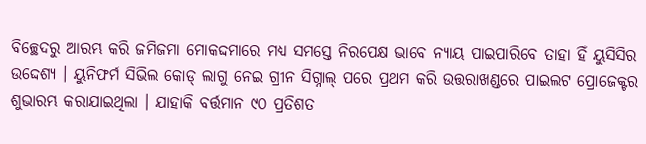ବିଚ୍ଛେଦରୁ ଆରମ୍ଭ କରି ଜମିଜମା ମୋକଦ୍ଦମାରେ ମଧ୍ୟ ସମସ୍ତେ ନିରପେକ୍ଷ ଭାବେ ନ୍ୟାୟ ପାଇପାରିବେ ତାହା ହିଁ ୟୁସିସିର ଉଦ୍ଦେଶ୍ୟ । ୟୁନିଫର୍ମ ସିଭିଲ କୋଡ୍ ଲାଗୁ ନେଇ ଗ୍ରୀନ ସିଗ୍ନାଲ୍ ପରେ ପ୍ରଥମ କରି ଉତ୍ତରାଖଣ୍ଡରେ ପାଇଲଟ ପ୍ରୋଜେକ୍ଟର ଶୁଭାରମ୍ଭ କରାଯାଇଥିଲା । ଯାହାକି ବର୍ତ୍ତମାନ ୯୦ ପ୍ରତିଶତ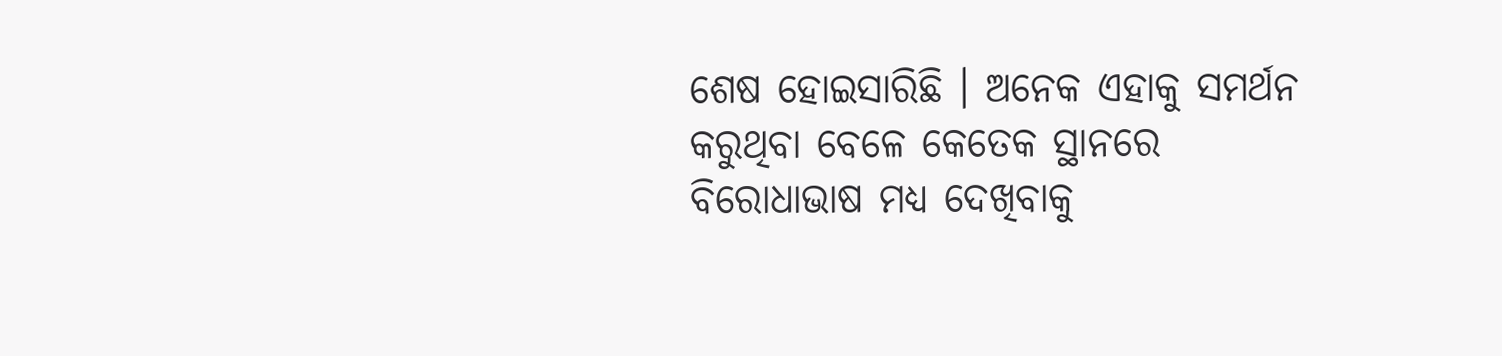ଶେଷ ହୋଇସାରିଛି । ଅନେକ ଏହାକୁ ସମର୍ଥନ କରୁଥିବା ବେଳେ କେତେକ ସ୍ଥାନରେ ବିରୋଧାଭାଷ ମଧ୍ୟ ଦେଖିବାକୁ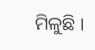ମିଳୁଛି ।